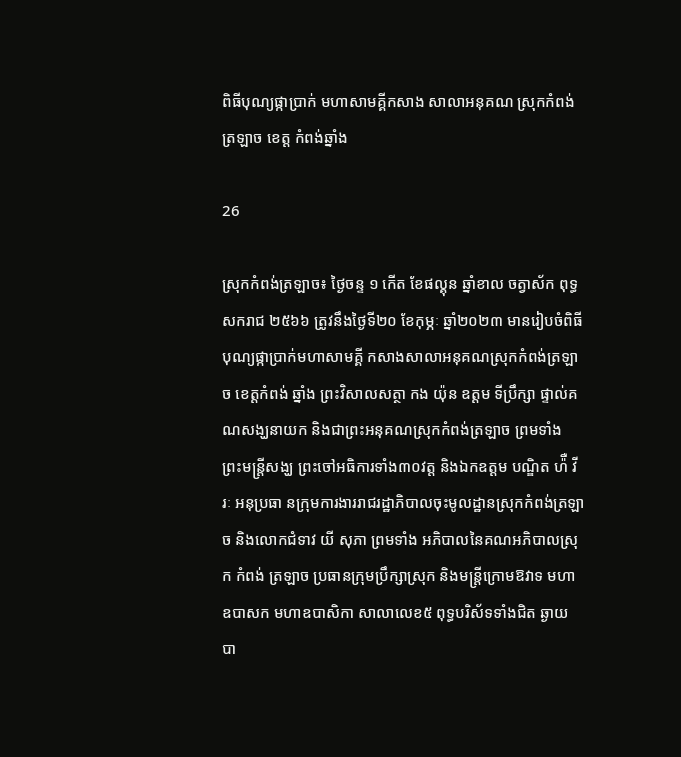ពិធីបុណ្យផ្កាប្រាក់ មហាសាមគ្គីកសាង សាលាអនុគណ ស្រុកកំពង់ត្រឡាច ខេត្ត កំពង់ឆ្នាំង

26

ស្រុកកំពង់ត្រឡាច៖ ថ្ងៃចន្ទ ១ កើត ខែផល្គុន ឆ្នាំខាល ចត្វាស័ក ពុទ្ធសករាជ ២៥៦៦ ត្រូវនឹងថ្ងៃទី២០ ខែកុម្ភៈ ឆ្នាំ២០២៣ មានរៀបចំពិធីបុណ្យផ្កាប្រាក់មហាសាមគ្គី កសាងសាលាអនុគណស្រុកកំពង់ត្រឡាច ខេត្តកំពង់ ឆ្នាំង ព្រះវិសាលសត្ថា កង យ៉ុន ឧត្តម ទីប្រឹក្សា ផ្ទាល់គណសង្ឃនាយក និងជាព្រះអនុគណស្រុកកំពង់ត្រឡាច ព្រមទាំង ព្រះមន្ត្រីសង្ឃ ព្រះចៅអធិការទាំង៣០វត្ត និងឯកឧត្តម បណ្ឌិត ហ៉ឺ វីរៈ អនុប្រធា នក្រុមការងាររាជរដ្ឋាភិបាលចុះមូលដ្ឋានស្រុកកំពង់ត្រឡាច និងលោកជំទាវ យី សុភា ព្រមទាំង អភិបាលនៃគណអភិបាលស្រុក កំពង់ ត្រឡាច ប្រធានក្រុមប្រឹក្សាស្រុក និងមន្ត្រីក្រោមឱវាទ មហាឧបាសក មហាឧបាសិកា សាលាលេខ៥ ពុទ្ធបរិស័ទទាំងជិត ឆ្ងាយ បា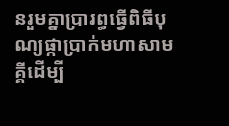នរួមគ្នាប្រារព្ធធ្វេីពិធីបុណ្យផ្កាប្រាក់មហាសាមគ្គីដេីម្បី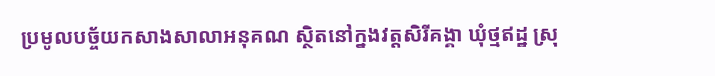ប្រមូលបច្ច័យកសាងសាលាអនុគណ ស្ថិតនៅក្នងវត្តសិរីគង្គា ឃុំថ្មឥដ្ឋ ស្រុ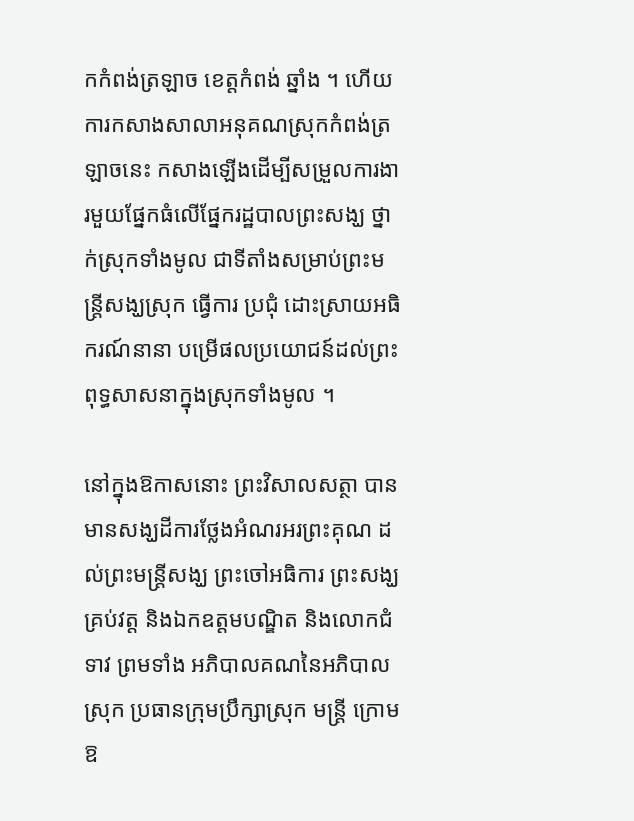កកំពង់ត្រឡាច ខេត្តកំពង់ ឆ្នាំង ។ ហេីយការកសាងសាលាអនុគណស្រុកកំពង់ត្រឡាចនេះ កសាងឡេីងដេីម្បីសម្រួលការងារមួយផ្នែកធំលេីផ្នែករដ្ឋបាលព្រះសង្ឃ ថ្នាក់ស្រុកទាំងមូល ជាទីតាំងសម្រាប់ព្រះមន្ត្រីសង្ឃស្រុក ធ្វេីការ ប្រជុំ ដោះស្រាយអធិករណ៍នានា បម្រេីផលប្រយោជន៍ដល់ព្រះពុទ្ធសាសនាក្នុងស្រុកទាំងមូល ។

នៅក្នុងឱកាសនោះ ព្រះវិសាលសត្ថា បានមានសង្ឃដីការថ្លែងអំណរអរព្រះគុណ ដល់ព្រះមន្ត្រីសង្ឃ ព្រះចៅអធិការ ព្រះសង្ឃ គ្រប់វត្ត និងឯកឧត្តមបណ្ឌិត និងលោកជំទាវ ព្រមទាំង អភិបាលគណនៃអភិបាលស្រុក ប្រធានក្រុមប្រឹក្សាស្រុក មន្ត្រី ក្រោមឱ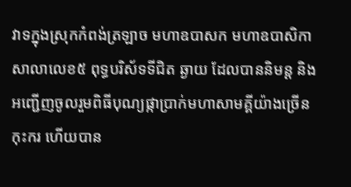វាទក្នុងស្រុកកំពង់ត្រឡាច មហាឧបាសក មហាឧបាសិកា សាលាលេខ៥ ពុទ្ធបរិស័ទទីជិត ឆ្ងាយ ដែលបាននិមន្ត និងអញ្ជេីញចូលរួមពិធីបុណ្យផ្កាប្រាក់មហាសាមគ្គីយ៉ាងច្រេីនកុះករ ហេីយបាន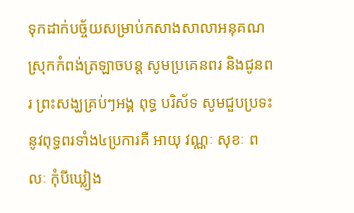ទុកដាក់បច្ច័យសម្រាប់កសាងសាលាអនុគណស្រុកកំពង់ត្រឡាចបន្ត សូមប្រគេនពរ និងជូនពរ ព្រះសង្ឃគ្រប់ៗអង្គ ពុទ្ធ បរិស័ទ សូមជួបប្រទះនូវពុទ្ធពរទាំង៤ប្រការគឺ អាយុ វណ្ណៈ សុខៈ ពលៈ កុំបីឃ្លៀង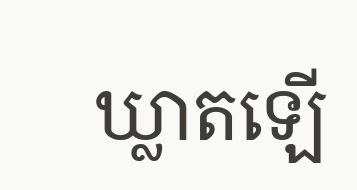ឃ្លាតឡេី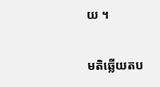យ ។

មតិឆ្លើយតប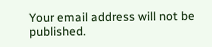Your email address will not be published.